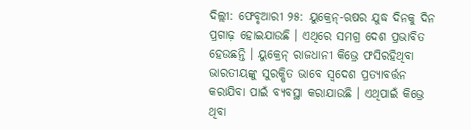ଦିଲ୍ଲୀ: ଫେବୃଆରୀ ୨୫: ୟୁକ୍ରେନ୍-ଋଷର ଯୁଦ୍ଧ ଦିନକୁ ଦିନ ପ୍ରଗାଢ଼ ହୋଇଯାଉଛି । ଏଥିରେ ସମଗ୍ର ଦେଶ ପ୍ରଭାବିତ ହେଉଛନ୍ତି । ୟୁକ୍ରେନ୍ ରାଜଧାନୀ କିଭ୍ରେ ଫସିରହିଥିବା ଭାରତୀୟଙ୍କୁ ସୁରକ୍ଷିତ ଭାବେ ସ୍ୱଦେଶ ପ୍ରତ୍ୟାବର୍ତ୍ତନ କରାଯିବା ପାଇଁ ବ୍ୟବସ୍ଥା କରାଯାଉଛି । ଏଥିପାଇଁ କିଭ୍ରେ ଥିବା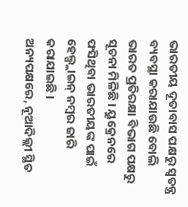ଭାରତୀୟ ଦୂତାବାସ ପକ୍ଷରୁ ସ୍ୱତନ୍ତ୍ର ବ୍ୟବସ୍ଥା କରାଯାଉଛି ବୋଲି ଭାରତ ପ୍ରତିରକ୍ଷା ବିଭାଗ ପକ୍ଷରୁ ସୂଚନା ମିଳିଛି । ୟୁକ୍ରେନରେ ଫସିଥିବା ଭାରତୀୟଙ୍କ ପାଇଁ ହେଲ୍ପ୍ଲାଇନ୍ ନମ୍ବର ଜାରି କରାଯାଇଛି ।
ଅନ୍ୟପକ୍ଷରେ, ନୂଆଦିଲ୍ଲୀ ସ୍ଥିତ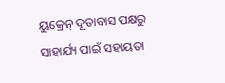ୟୁକ୍ରେନ୍ ଦୂତାବାସ ପକ୍ଷରୁ ସାହାର୍ଯ୍ୟ ପାଇଁ ସହାୟତା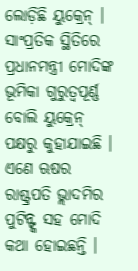ଲୋଡ଼ିଛି ୟୁକ୍ରେନ୍ । ସାଂପ୍ରତିକ ସ୍ଥିତିରେ ପ୍ରଧାନମନ୍ତ୍ରୀ ମୋଦିଙ୍କ ଭୂମିକା ଗୁରୁତ୍ୱପୂର୍ଣ୍ଣ ବୋଲି ୟୁକ୍ରେନ୍ ପକ୍ଷରୁ କୁହାଯାଇଛି । ଏଣେ ଋଷର ରାଷ୍ଟ୍ରପତି ଭ୍ଲାଦମିର ପୁଟିନ୍ଙ୍କ ସହ ମୋଦି କଥା ହୋଇଛନ୍ତି ।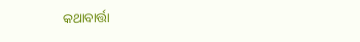କଥାବାର୍ତ୍ତା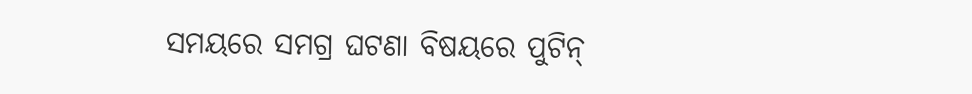ସମୟରେ ସମଗ୍ର ଘଟଣା ବିଷୟରେ ପୁଟିନ୍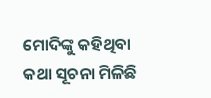ମୋଦିଙ୍କୁ କହିଥିବା କଥା ସୂଚନା ମିଳିଛି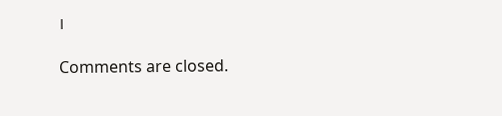।

Comments are closed.